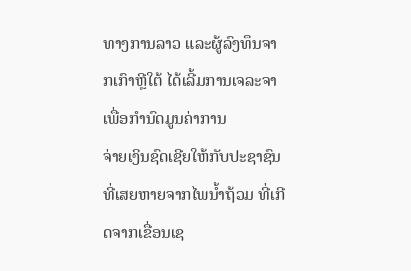ທາງການລາວ ແລະຜູ້ລົງທຶນຈາກເກົາຫຼີໃຕ້ ໄດ້ເລີ້ມການເຈລະຈາເພື່ອກຳນົດມູນຄ່າການ
ຈ່າຍເງິນຊົດເຊີຍໃຫ້ກັບປະຊາຊົນ ທີ່ເສຍຫາຍຈາກໄພນ້ຳຖ້ວມ ທີ່ເກີດຈາກເຂື່ອນເຊ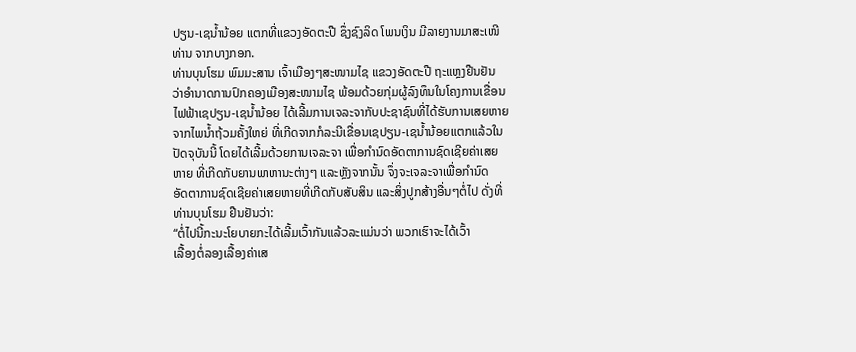ປຽນ-ເຊນ້ຳນ້ອຍ ແຕກທີ່ແຂວງອັດຕະປື ຊຶ່ງຊົງລິດ ໂພນເງິນ ມີລາຍງານມາສະເໜີ
ທ່ານ ຈາກບາງກອກ.
ທ່ານບຸນໂຮມ ພົມມະສານ ເຈົ້າເມືອງໆສະໜາມໄຊ ແຂວງອັດຕະປື ຖະແຫຼງຢືນຢັນ
ວ່າອຳນາດການປົກຄອງເມືອງສະໜາມໄຊ ພ້ອມດ້ວຍກຸ່ມຜູ້ລົງທຶນໃນໂຄງການເຂື່ອນ
ໄຟຟ້າເຊປຽນ-ເຊນ້ຳນ້ອຍ ໄດ້ເລີ້ມການເຈລະຈາກັບປະຊາຊົນທີ່ໄດ້ຮັບການເສຍຫາຍ
ຈາກໄພນ້ຳຖ້ວມຄັ້ງໃຫຍ່ ທີ່ເກີດຈາກກໍລະນີເຂື່ອນເຊປຽນ-ເຊນ້ຳນ້ອຍແຕກແລ້ວໃນ
ປັດຈຸບັນນີ້ ໂດຍໄດ້ເລີ້ມດ້ວຍການເຈລະຈາ ເພື່ອກຳນົດອັດຕາການຊົດເຊີຍຄ່າເສຍ
ຫາຍ ທີ່ເກີດກັບຍານພາຫານະຕ່າງໆ ແລະຫຼັງຈາກນັ້ນ ຈຶ່ງຈະເຈລະຈາເພື່ອກຳນົດ
ອັດຕາການຊົດເຊີຍຄ່າເສຍຫາຍທີ່ເກີດກັບສັບສິນ ແລະສິ່ງປູກສ້າງອື່ນໆຕໍ່ໄປ ດັ່ງທີ່
ທ່ານບຸນໂຮມ ຢືນຢັນວ່າ:
“ຕໍ່ໄປນີ້ກະນະໂຍບາຍກະໄດ້ເລີ້ມເວົ້າກັນແລ້ວລະແມ່ນວ່າ ພວກເຮົາຈະໄດ້ເວົ້າ
ເລື້ອງຕໍ່ລອງເລື້ອງຄ່າເສ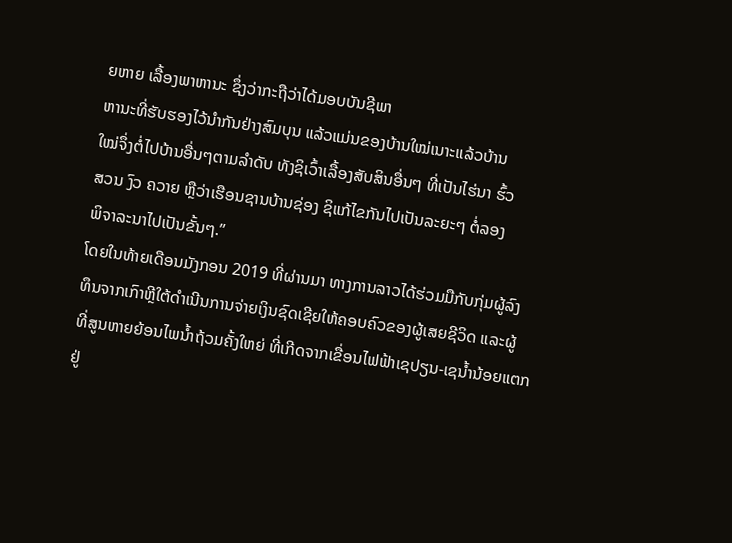ຍຫາຍ ເລື້ອງພາຫານະ ຊຶ່ງວ່າກະຖືວ່າໄດ້ມອບບັນຊີພາ
ຫານະທີ່ຮັບຮອງໄວ້ນຳກັນຢ່າງສົມບຸນ ແລ້ວແມ່ນຂອງບ້ານໃໝ່ເນາະແລ້ວບ້ານ
ໃໝ່ຈຶ່ງຕໍ່ໄປບ້ານອື່ນໆຕາມລຳດັບ ທັງຊິເວົ້າເລື້ອງສັບສິນອື່ນໆ ທີ່ເປັນໄຮ່ນາ ຮົ້ວ
ສວນ ງົວ ຄວາຍ ຫຼືວ່າເຮືອນຊານບ້ານຊ່ອງ ຊິແກ້ໄຂກັນໄປເປັນລະຍະໆ ຕໍ່ລອງ
ພິຈາລະນາໄປເປັນຂັ້ນໆ.”
ໂດຍໃນທ້າຍເດືອນມັງກອນ 2019 ທີ່ຜ່ານມາ ທາງການລາວໄດ້ຮ່ວມມືກັບກຸ່ມຜູ້ລົງ
ທຶນຈາກເກົາຫຼີໃຕ້ດຳເນີນການຈ່າຍເງິນຊົດເຊີຍໃຫ້ຄອບຄົວຂອງຜູ້ເສຍຊີວິດ ແລະຜູ້
ທີ່ສູນຫາຍຍ້ອນໄພນ້ຳຖ້ວມຄັ້ງໃຫຍ່ ທີ່ເກີດຈາກເຂື່ອນໄຟຟ້າເຊປຽນ-ເຊນ້ຳນ້ອຍແຕກ
ຢູ່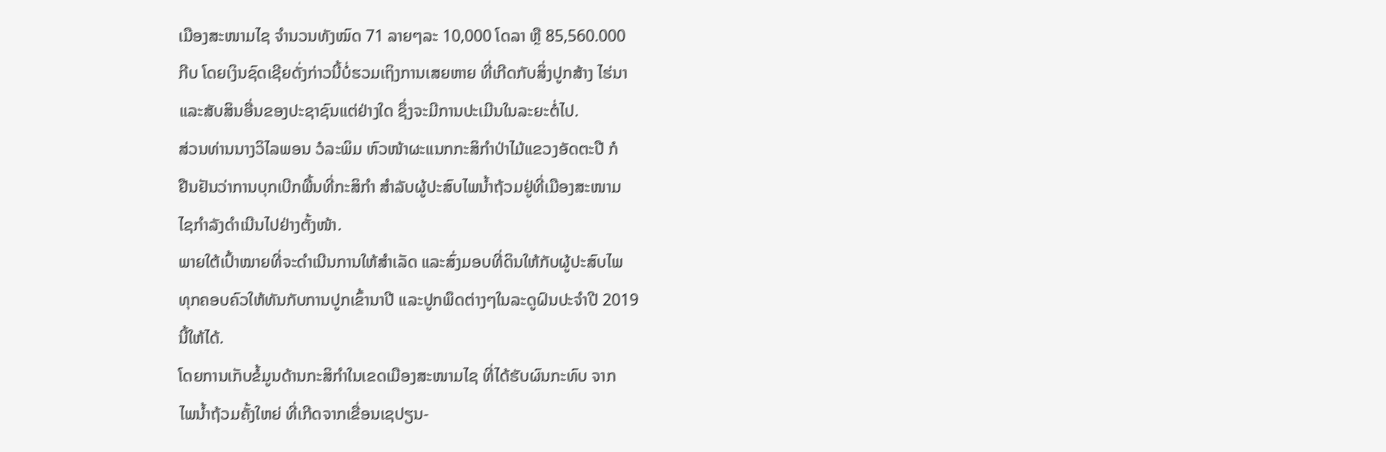ເມືອງສະໜາມໄຊ ຈຳນວນທັງໝົດ 71 ລາຍໆລະ 10,000 ໂດລາ ຫຼື 85,560.000
ກີບ ໂດຍເງິນຊົດເຊີຍດັ່ງກ່າວນີ້ບໍ່ຮວມເຖິງການເສຍຫາຍ ທີ່ເກີດກັບສິ່ງປູກສ້າງ ໄຮ່ນາ
ແລະສັບສິນອື່ນຂອງປະຊາຊົນແຕ່ຢ່າງໃດ ຊຶ່ງຈະມີການປະເມີນໃນລະຍະຕໍ່ໄປ.
ສ່ວນທ່ານນາງວິໄລພອນ ວໍລະພິມ ຫົວໜ້າຜະແນກກະສິກຳປ່າໄມ້ແຂວງອັດຕະປື ກໍ
ຢືນຢັນວ່າການບຸກເບີກພື້ນທີ່ກະສິກຳ ສຳລັບຜູ້ປະສົບໄພນ້ຳຖ້ວມຢູ່ທີ່ເມືອງສະໜາມ
ໄຊກຳລັງດຳເນີນໄປຢ່າງຕັ້ງໜ້າ.
ພາຍໃຕ້ເປົ້າໝາຍທີ່ຈະດຳເນີນການໃຫ້ສຳເລັດ ແລະສົ່ງມອບທີ່ດິນໃຫ້ກັບຜູ້ປະສົບໄພ
ທຸກຄອບຄົວໃຫ້ທັນກັບການປູກເຂົ້ານາປີ ແລະປູກພຶດຕ່າງໆໃນລະດູຝົນປະຈຳປີ 2019
ນີ້ໃຫ້ໄດ້.
ໂດຍການເກັບຂໍ້ມູນດ້ານກະສິກຳໃນເຂດເມືອງສະໜາມໄຊ ທີ່ໄດ້ຮັບຜົນກະທົບ ຈາກ
ໄພນ້ຳຖ້ວມຄັ້ງໃຫຍ່ ທີ່ເກີດຈາກເຂື່ອນເຊປຽນ-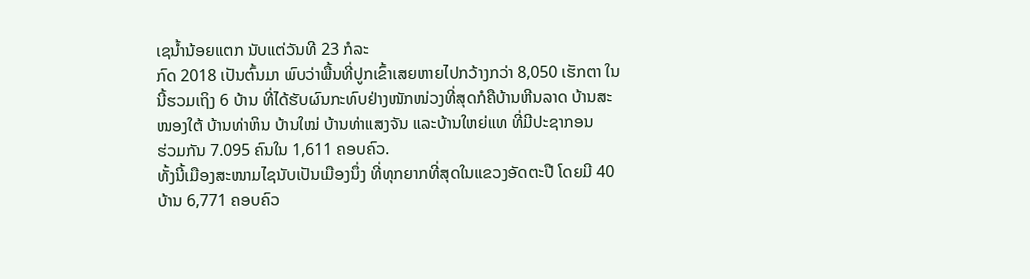ເຊນ້ຳນ້ອຍແຕກ ນັບແຕ່ວັນທີ 23 ກໍລະ
ກົດ 2018 ເປັນຕົ້ນມາ ພົບວ່າພື້ນທີ່ປູກເຂົ້າເສຍຫາຍໄປກວ້າງກວ່າ 8,050 ເຮັກຕາ ໃນ
ນີ້ຮວມເຖິງ 6 ບ້ານ ທີ່ໄດ້ຮັບຜົນກະທົບຢ່າງໜັກໜ່ວງທີ່ສຸດກໍຄືບ້ານຫີນລາດ ບ້ານສະ
ໜອງໃຕ້ ບ້ານທ່າຫິນ ບ້ານໃໝ່ ບ້ານທ່າແສງຈັນ ແລະບ້ານໃຫຍ່ແທ ທີ່ມີປະຊາກອນ
ຮ່ວມກັນ 7.095 ຄົນໃນ 1,611 ຄອບຄົວ.
ທັ້ງນີ້ເມືອງສະໜາມໄຊນັບເປັນເມືອງນຶ່ງ ທີ່ທຸກຍາກທີ່ສຸດໃນແຂວງອັດຕະປື ໂດຍມີ 40
ບ້ານ 6,771 ຄອບຄົວ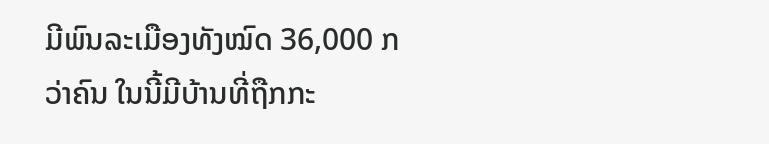ມີພົນລະເມືອງທັງໝົດ 36,000 ກວ່າຄົນ ໃນນີ້ມີບ້ານທີ່ຖືກກະ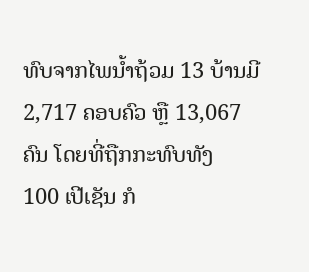ທົບຈາກໄພນ້ຳຖ້ວມ 13 ບ້ານມີ 2,717 ຄອບຄົວ ຫຼື 13,067 ຄົນ ໂດຍທີ່ຖືກກະທົບທັງ
100 ເປີເຊັນ ກໍ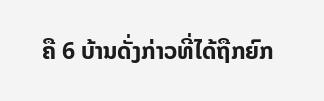ຄື 6 ບ້ານດັ່ງກ່າວທີ່ໄດ້ຖືກຍົກ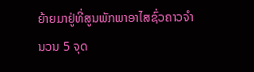ຍ້າຍມາຢູ່ທີ່ສູນພັກພາອາໄສຊົ່ວຄາວຈຳ
ນວນ 5 ຈຸດ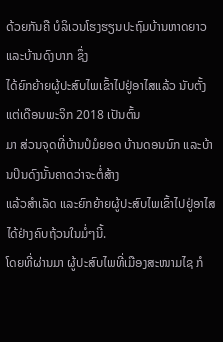ດ້ວຍກັນຄື ບໍລິເວນໂຮງຮຽນປະຖົມບ້ານຫາດຍາວ ແລະບ້ານດົງບາກ ຊຶ່ງ
ໄດ້ຍົກຍ້າຍຜູ້ປະສົບໄພເຂົ້າໄປຢູ່ອາໄສແລ້ວ ນັບຕັ້ງແຕ່ເດືອນພະຈິກ 2018 ເປັນຕົ້ນ
ມາ ສ່ວນຈຸດທີ່ບ້ານປໍມໍຍອດ ບ້ານດອນນົກ ແລະບ້ານປິນດົງນັ້ນຄາດວ່າຈະຕໍ່ສ້າງ
ແລ້ວສຳເລັດ ແລະຍົກຍ້າຍຜູ້ປະສົບໄພເຂົ້າໄປຢູ່ອາໄສໄດ້ຢ່າງຄົບຖ້ວນໃນມໍ່ໆນີ້.
ໂດຍທີ່ຜ່ານມາ ຜູ້ປະສົບໄພທີ່ເມືອງສະໜາມໄຊ ກໍ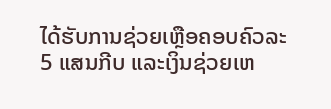ໄດ້ຮັບການຊ່ວຍເຫຼືອຄອບຄົວລະ
5 ແສນກີບ ແລະເງິນຊ່ວຍເຫ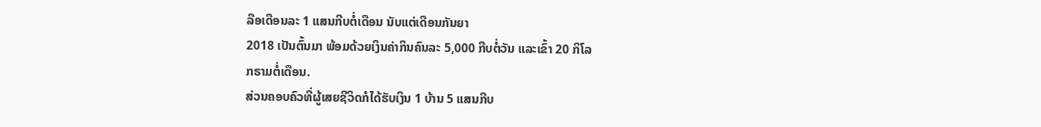ລືອເດືອນລະ 1 ແສນກີບຕໍ່ເດືອນ ນັບແຕ່ເດືອນກັນຍາ
2018 ເປັນຕົ້ນມາ ພ້ອມດ້ວຍເງິນຄ່າກິນຄົນລະ 5,000 ກີບຕໍ່ວັນ ແລະເຂົ້າ 20 ກິໂລ
ກຣາມຕໍ່ເດືອນ.
ສ່ວນຄອບຄົວທີ່ຜູ້ເສຍຊີວິດກໍໄດ້ຮັບເງິນ 1 ບ້ານ 5 ແສນກີບ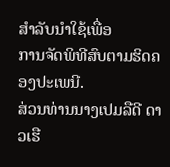ສຳລັບນຳໃຊ້ເພື່ອ
ການຈັດພິທີສົບຕາມຮິດຄອງປະເພນີ.
ສ່ວນທ່ານນາງເປມລືດີ ດາວເຮື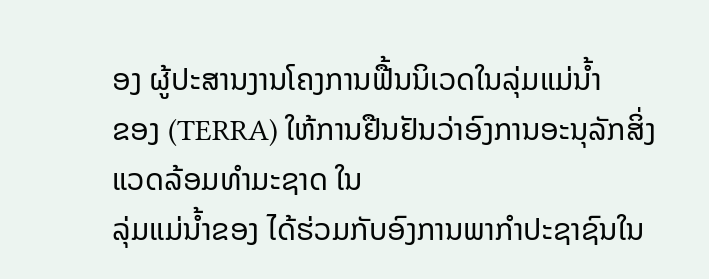ອງ ຜູ້ປະສານງານໂຄງການຟື້ນນິເວດໃນລຸ່ມແມ່ນ້ຳ
ຂອງ (TERRA) ໃຫ້ການຢືນຢັນວ່າອົງການອະນຸລັກສິ່ງແວດລ້ອມທຳມະຊາດ ໃນ
ລຸ່ມແມ່ນໍ້າຂອງ ໄດ້ຮ່ວມກັບອົງການພາກຳປະຊາຊົນໃນ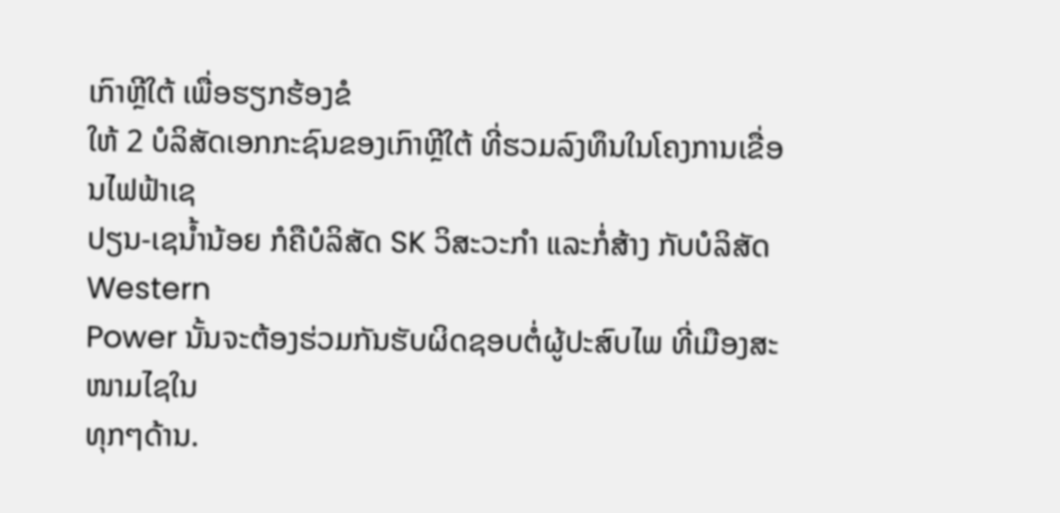ເກົາຫຼີໃຕ້ ເພື່ອຮຽກຮ້ອງຂໍ
ໃຫ້ 2 ບໍລິສັດເອກກະຊົນຂອງເກົາຫຼີໃຕ້ ທີ່ຮວມລົງທຶນໃນໂຄງການເຂື່ອນໄຟຟ້າເຊ
ປຽນ-ເຊນ້ຳນ້ອຍ ກໍຄືບໍລິສັດ SK ວິສະວະກຳ ແລະກໍ່ສ້າງ ກັບບໍລິສັດ Western
Power ນັ້ນຈະຕ້ອງຮ່ວມກັນຮັບຜິດຊອບຕໍ່ຜູ້ປະສົບໄພ ທີ່ເມືອງສະໜາມໄຊໃນ
ທຸກໆດ້ານ.